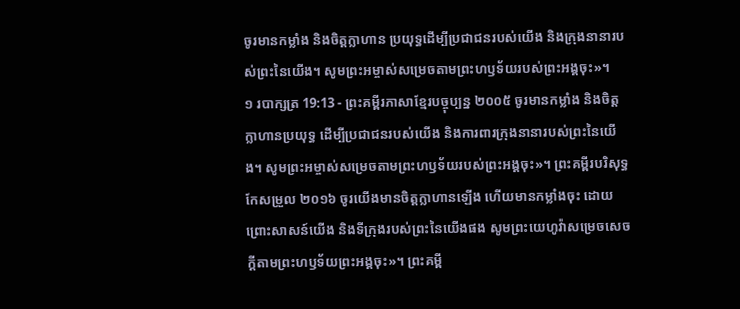ចូរមានកម្លាំង និងចិត្តក្លាហាន ប្រយុទ្ធដើម្បីប្រជាជនរបស់យើង និងក្រុងនានារបស់ព្រះនៃយើង។ សូមព្រះអម្ចាស់សម្រេចតាមព្រះហឫទ័យរបស់ព្រះអង្គចុះ»។
១ របាក្សត្រ 19:13 - ព្រះគម្ពីរភាសាខ្មែរបច្ចុប្បន្ន ២០០៥ ចូរមានកម្លាំង និងចិត្តក្លាហានប្រយុទ្ធ ដើម្បីប្រជាជនរបស់យើង និងការពារក្រុងនានារបស់ព្រះនៃយើង។ សូមព្រះអម្ចាស់សម្រេចតាមព្រះហឫទ័យរបស់ព្រះអង្គចុះ»។ ព្រះគម្ពីរបរិសុទ្ធកែសម្រួល ២០១៦ ចូរយើងមានចិត្តក្លាហានឡើង ហើយមានកម្លាំងចុះ ដោយព្រោះសាសន៍យើង និងទីក្រុងរបស់ព្រះនៃយើងផង សូមព្រះយេហូវ៉ាសម្រេចសេចក្ដីតាមព្រះហឫទ័យព្រះអង្គចុះ»។ ព្រះគម្ពី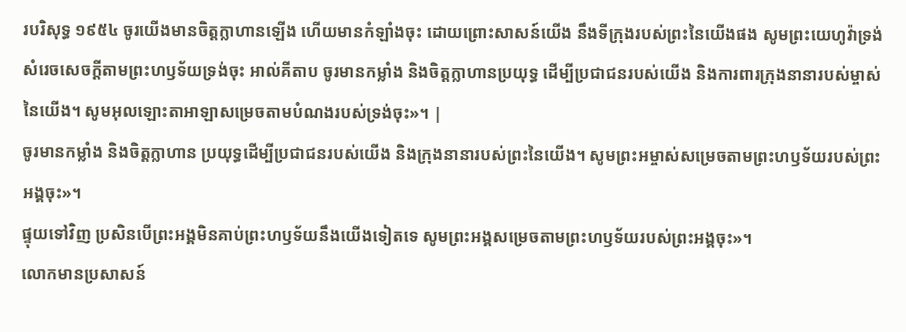របរិសុទ្ធ ១៩៥៤ ចូរយើងមានចិត្តក្លាហានឡើង ហើយមានកំឡាំងចុះ ដោយព្រោះសាសន៍យើង នឹងទីក្រុងរបស់ព្រះនៃយើងផង សូមព្រះយេហូវ៉ាទ្រង់សំរេចសេចក្ដីតាមព្រះហឫទ័យទ្រង់ចុះ អាល់គីតាប ចូរមានកម្លាំង និងចិត្តក្លាហានប្រយុទ្ធ ដើម្បីប្រជាជនរបស់យើង និងការពារក្រុងនានារបស់ម្ចាស់នៃយើង។ សូមអុលឡោះតាអាឡាសម្រេចតាមបំណងរបស់ទ្រង់ចុះ»។ |
ចូរមានកម្លាំង និងចិត្តក្លាហាន ប្រយុទ្ធដើម្បីប្រជាជនរបស់យើង និងក្រុងនានារបស់ព្រះនៃយើង។ សូមព្រះអម្ចាស់សម្រេចតាមព្រះហឫទ័យរបស់ព្រះអង្គចុះ»។
ផ្ទុយទៅវិញ ប្រសិនបើព្រះអង្គមិនគាប់ព្រះហឫទ័យនឹងយើងទៀតទេ សូមព្រះអង្គសម្រេចតាមព្រះហឫទ័យរបស់ព្រះអង្គចុះ»។
លោកមានប្រសាសន៍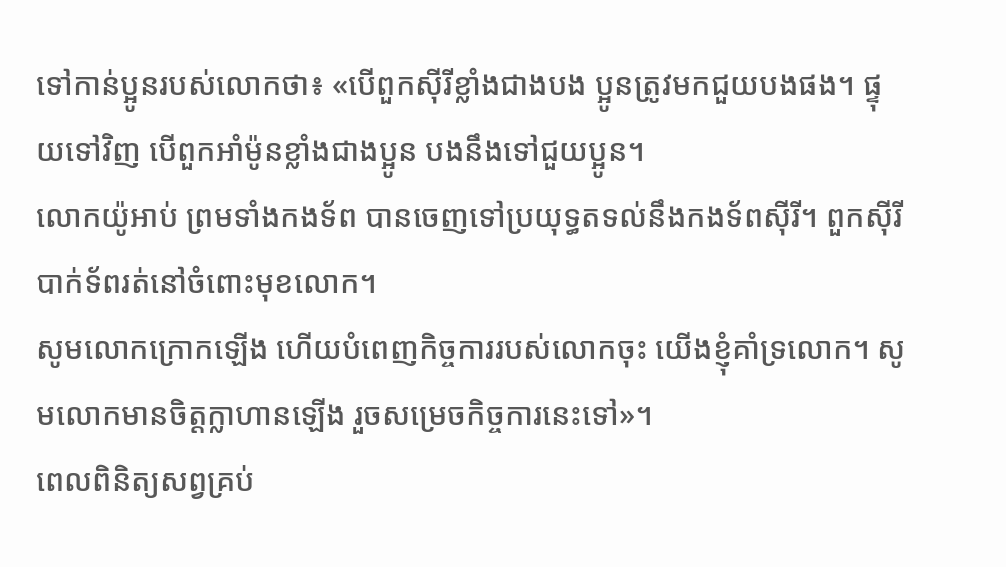ទៅកាន់ប្អូនរបស់លោកថា៖ «បើពួកស៊ីរីខ្លាំងជាងបង ប្អូនត្រូវមកជួយបងផង។ ផ្ទុយទៅវិញ បើពួកអាំម៉ូនខ្លាំងជាងប្អូន បងនឹងទៅជួយប្អូន។
លោកយ៉ូអាប់ ព្រមទាំងកងទ័ព បានចេញទៅប្រយុទ្ធតទល់នឹងកងទ័ពស៊ីរី។ ពួកស៊ីរីបាក់ទ័ពរត់នៅចំពោះមុខលោក។
សូមលោកក្រោកឡើង ហើយបំពេញកិច្ចការរបស់លោកចុះ យើងខ្ញុំគាំទ្រលោក។ សូមលោកមានចិត្តក្លាហានឡើង រួចសម្រេចកិច្ចការនេះទៅ»។
ពេលពិនិត្យសព្វគ្រប់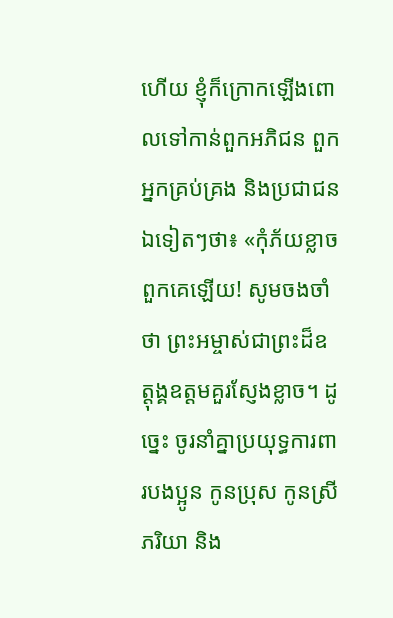ហើយ ខ្ញុំក៏ក្រោកឡើងពោលទៅកាន់ពួកអភិជន ពួកអ្នកគ្រប់គ្រង និងប្រជាជនឯទៀតៗថា៖ «កុំភ័យខ្លាចពួកគេឡើយ! សូមចងចាំថា ព្រះអម្ចាស់ជាព្រះដ៏ឧត្ដុង្គឧត្ដមគួរស្ញែងខ្លាច។ ដូច្នេះ ចូរនាំគ្នាប្រយុទ្ធការពារបងប្អូន កូនប្រុស កូនស្រី ភរិយា និង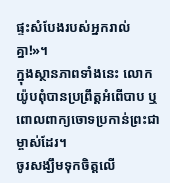ផ្ទះសំបែងរបស់អ្នករាល់គ្នា!»។
ក្នុងស្ថានភាពទាំងនេះ លោកយ៉ូបពុំបានប្រព្រឹត្តអំពើបាប ឬពោលពាក្យចោទប្រកាន់ព្រះជាម្ចាស់ដែរ។
ចូរសង្ឃឹមទុកចិត្តលើ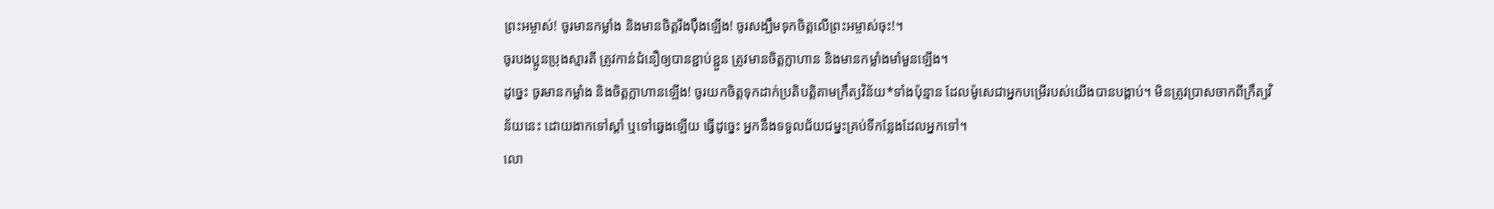ព្រះអម្ចាស់! ចូរមានកម្លាំង និងមានចិត្តរឹងប៉ឹងឡើង! ចូរសង្ឃឹមទុកចិត្តលើព្រះអម្ចាស់ចុះ!។
ចូរបងប្អូនប្រុងស្មារតី ត្រូវកាន់ជំនឿឲ្យបានខ្ជាប់ខ្ជួន ត្រូវមានចិត្តក្លាហាន និងមានកម្លាំងមាំមួនឡើង។
ដូច្នេះ ចូរមានកម្លាំង និងចិត្តក្លាហានឡើង! ចូរយកចិត្តទុកដាក់ប្រតិបត្តិតាមក្រឹត្យវិន័យ*ទាំងប៉ុន្មាន ដែលម៉ូសេជាអ្នកបម្រើរបស់យើងបានបង្គាប់។ មិនត្រូវប្រាសចាកពីក្រឹត្យវិន័យនេះ ដោយងាកទៅស្ដាំ ឬទៅឆ្វេងឡើយ ធ្វើដូច្នេះ អ្នកនឹងទទួលជ័យជម្នះគ្រប់ទីកន្លែងដែលអ្នកទៅ។
លោ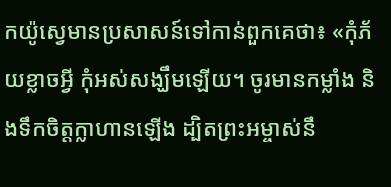កយ៉ូស្វេមានប្រសាសន៍ទៅកាន់ពួកគេថា៖ «កុំភ័យខ្លាចអ្វី កុំអស់សង្ឃឹមឡើយ។ ចូរមានកម្លាំង និងទឹកចិត្តក្លាហានឡើង ដ្បិតព្រះអម្ចាស់នឹ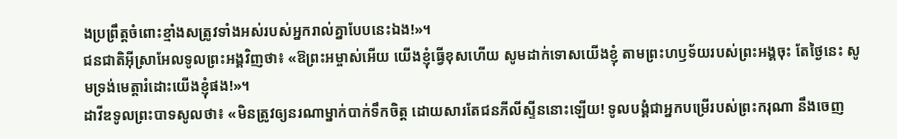ងប្រព្រឹត្តចំពោះខ្មាំងសត្រូវទាំងអស់របស់អ្នករាល់គ្នាបែបនេះឯង!»។
ជនជាតិអ៊ីស្រាអែលទូលព្រះអង្គវិញថា៖ «ឱព្រះអម្ចាស់អើយ យើងខ្ញុំធ្វើខុសហើយ សូមដាក់ទោសយើងខ្ញុំ តាមព្រះហឫទ័យរបស់ព្រះអង្គចុះ តែថ្ងៃនេះ សូមទ្រង់មេត្តារំដោះយើងខ្ញុំផង!»។
ដាវីឌទូលព្រះបាទសូលថា៖ «មិនត្រូវឲ្យនរណាម្នាក់បាក់ទឹកចិត្ត ដោយសារតែជនភីលីស្ទីននោះឡើយ! ទូលបង្គំជាអ្នកបម្រើរបស់ព្រះករុណា នឹងចេញ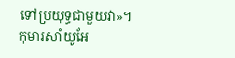ទៅប្រយុទ្ធជាមួយវា»។
កុមារសាំយូអែ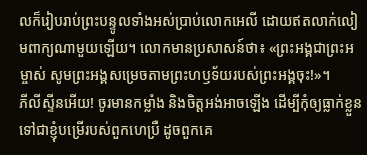លក៏រៀបរាប់ព្រះបន្ទូលទាំងអស់ប្រាប់លោកអេលី ដោយឥតលាក់លៀមពាក្យណាមួយឡើយ។ លោកមានប្រសាសន៍ថា៖ «ព្រះអង្គជាព្រះអម្ចាស់ សូមព្រះអង្គសម្រេចតាមព្រះហឫទ័យរបស់ព្រះអង្គចុះ!»។
ភីលីស្ទីនអើយ! ចូរមានកម្លាំង និងចិត្តអង់អាចឡើង ដើម្បីកុំឲ្យធ្លាក់ខ្លួនទៅជាខ្ញុំបម្រើរបស់ពួកហេប្រឺ ដូចពួកគេ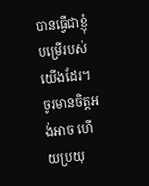បានធ្វើជាខ្ញុំបម្រើរបស់យើងដែរ។ ចូរមានចិត្តអង់អាច ហើយប្រយុ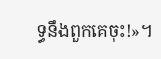ទ្ធនឹងពួកគេចុះ!»។